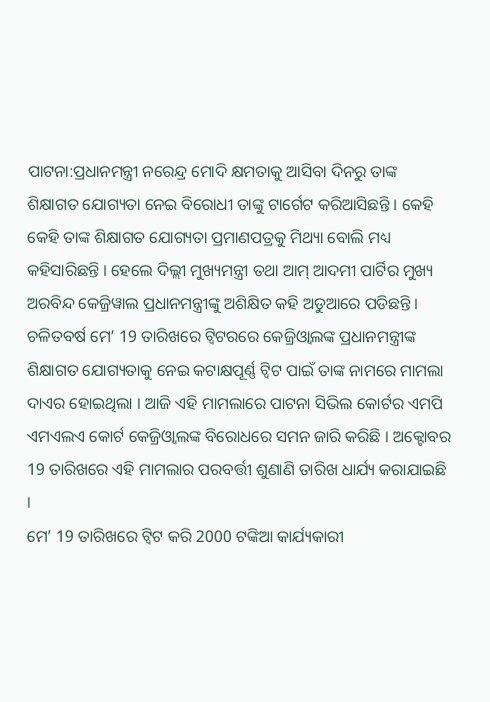ପାଟନା:ପ୍ରଧାନମନ୍ତ୍ରୀ ନରେନ୍ଦ୍ର ମୋଦି କ୍ଷମତାକୁ ଆସିବା ଦିନରୁ ତାଙ୍କ ଶିକ୍ଷାଗତ ଯୋଗ୍ୟତା ନେଇ ବିରୋଧୀ ତାଙ୍କୁ ଟାର୍ଗେଟ କରିଆସିଛନ୍ତି । କେହି କେହି ତାଙ୍କ ଶିକ୍ଷାଗତ ଯୋଗ୍ୟତା ପ୍ରମାଣପତ୍ରକୁ ମିଥ୍ୟା ବୋଲି ମଧ୍ୟ କହିସାରିଛନ୍ତି । ହେଲେ ଦିଲ୍ଲୀ ମୁଖ୍ୟମନ୍ତ୍ରୀ ତଥା ଆମ୍ ଆଦମୀ ପାର୍ଟିର ମୁଖ୍ୟ ଅରବିନ୍ଦ କେଜ୍ରିୱାଲ ପ୍ରଧାନମନ୍ତ୍ରୀଙ୍କୁ ଅଶିକ୍ଷିତ କହି ଅଡୁଆରେ ପଡିଛନ୍ତି । ଚଳିତବର୍ଷ ମେ’ 19 ତାରିଖରେ ଟ୍ବିଟରରେ କେଜ୍ରିଓ୍ବାଲଙ୍କ ପ୍ରଧାନମନ୍ତ୍ରୀଙ୍କ ଶିକ୍ଷାଗତ ଯୋଗ୍ୟତାକୁ ନେଇ କଟାକ୍ଷପୂର୍ଣ୍ଣ ଟ୍ବିଟ ପାଇଁ ତାଙ୍କ ନାମରେ ମାମଲା ଦାଏର ହୋଇଥିଲା । ଆଜି ଏହି ମାମଲାରେ ପାଟନା ସିଭିଲ କୋର୍ଟର ଏମପି ଏମଏଲଏ କୋର୍ଟ କେଜ୍ରିଓ୍ବାଲଙ୍କ ବିରୋଧରେ ସମନ ଜାରି କରିଛି । ଅକ୍ଟୋବର 19 ତାରିଖରେ ଏହି ମାମଲାର ପରବର୍ତ୍ତୀ ଶୁଣାଣି ତାରିଖ ଧାର୍ଯ୍ୟ କରାଯାଇଛି ।
ମେ’ 19 ତାରିଖରେ ଟ୍ବିଟ କରି 2000 ଟଙ୍କିଆ କାର୍ଯ୍ୟକାରୀ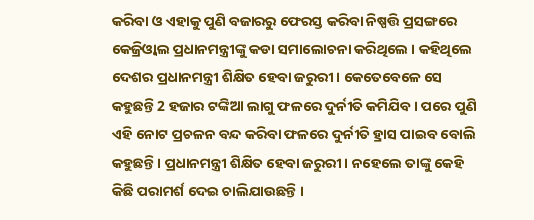କରିବା ଓ ଏହାକୁ ପୁଣି ବଜାରରୁ ଫେରସ୍ତ କରିବା ନିଷ୍ପତ୍ତି ପ୍ରସଙ୍ଗରେ କେଜ୍ରିଓ୍ବାଲ ପ୍ରଧାନମନ୍ତ୍ରୀଙ୍କୁ କଡା ସମାଲୋଚନା କରିଥିଲେ । କହିଥିଲେ ଦେଶର ପ୍ରଧାନମନ୍ତ୍ରୀ ଶିକ୍ଷିତ ହେବା ଜରୁରୀ । କେତେବେଳେ ସେ କହୁଛନ୍ତି 2 ହଜାର ଟଙ୍କିଆ ଲାଗୁ ଫଳରେ ଦୁର୍ନୀତି କମିଯିବ । ପରେ ପୁଣି ଏହି ନୋଟ ପ୍ରଚଳନ ବନ୍ଦ କରିବା ଫଳରେ ଦୁର୍ନୀତି ହ୍ରାସ ପାଇବ ବୋଲି କହୁଛନ୍ତି । ପ୍ରଧାନମନ୍ତ୍ରୀ ଶିକ୍ଷିତ ହେବା ଜରୁରୀ । ନହେଲେ ତାଙ୍କୁ କେହି କିଛି ପରାମର୍ଶ ଦେଇ ଚାଲିଯାଉଛନ୍ତି ।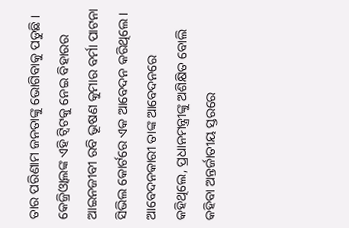ତାର ପରିଣାମ ଜନତାଙ୍କୁ ଭୋଗିବାକୁ ପଡୁଛି ।
କେଜ୍ରିଓ୍ବାଲଙ୍କ ଏହି ଟ୍ବିଟକୁ ନେଇ ବିହାରର ଆଇନଜୀବୀ ରବି ଭୂଷଣ କୁମାର ବର୍ମା ପାଟନା ସିଭିଲ କୋର୍ଟରେ ଏକ ଆବେଦନ କରିଥିଲେ । ଆବେଦନକାରୀ ତାଙ୍କ ଆବେଦନରେ କହିଥିଲେ, ପ୍ରଧାନମନ୍ତ୍ରୀଙ୍କୁ ଅଶିକ୍ଷିତ ବୋଲି କହିବା ଅନ୍ତର୍ଜାତୀୟ ସ୍ତରରେ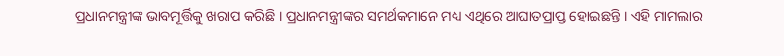ପ୍ରଧାନମନ୍ତ୍ରୀଙ୍କ ଭାବମୂର୍ତ୍ତିକୁ ଖରାପ କରିଛି । ପ୍ରଧାନମନ୍ତ୍ରୀଙ୍କର ସମର୍ଥକମାନେ ମଧ୍ୟ ଏଥିରେ ଆଘାତପ୍ରାପ୍ତ ହୋଇଛନ୍ତି । ଏହି ମାମଲାର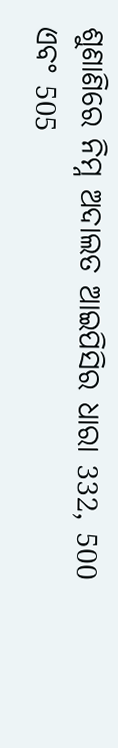ଶୁଣାଣିରେ ନିମ୍ନ ଅଦାଲତ ଆଇପିସିର ଧାରା 332, 500 ଏବଂ 505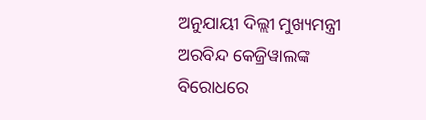ଅନୁଯାୟୀ ଦିଲ୍ଲୀ ମୁଖ୍ୟମନ୍ତ୍ରୀ ଅରବିନ୍ଦ କେଜ୍ରିୱାଲଙ୍କ ବିରୋଧରେ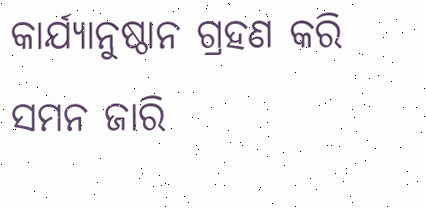କାର୍ଯ୍ୟାନୁଷ୍ଠାନ ଗ୍ରହଣ କରି ସମନ ଜାରି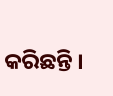କରିଛନ୍ତି ।